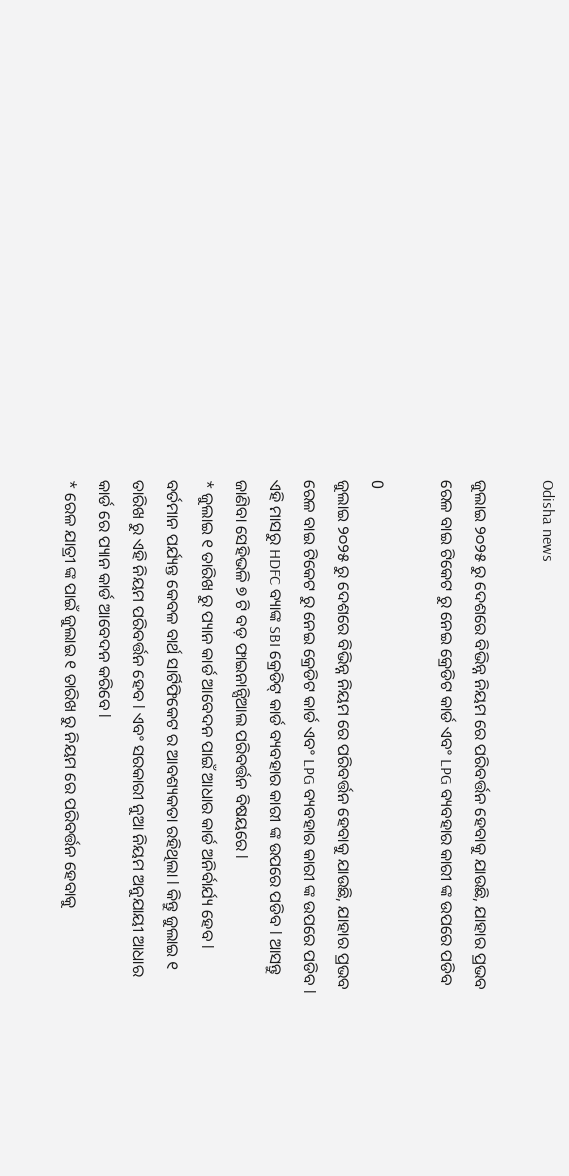Odisha news

ଜୁଲାଇ ୨୦୨୫ ରୁ ଦେଶରେ ବିଭିନ୍ନ ନିୟମ ରେ ପରିବର୍ତ୍ତନ ହେବାକୁ ଯାଉଛି, ଯାହାର ପ୍ରଭବ ରେଳ ବାଇ ଟିକେଟ ରୁ ନେଇ କ୍ରେଡିଟ କାର୍ଡ ଏବଂ LPG ବ୍ୟବହାର କାରୀ ଙ୍କ ଉପରେ ପଡିବ

0
ଜୁଲାଇ ୨୦୨୫ ରୁ ଦେଶରେ ବିଭିନ୍ନ ନିୟମ ରେ ପରିବର୍ତ୍ତନ ହେବାକୁ ଯାଉଛି, ଯାହାର ପ୍ରଭବ ରେଳ ବାଇ ଟିକେଟ ରୁ ନେଇ କ୍ରେଡିଟ କାର୍ଡ ଏବଂ LPG ବ୍ୟବହାର କାରୀ ଙ୍କ ଉପରେ ପଡିବ l ଏହି ମାସରୁ HDFC ବ୍ୟାଙ୍କ SBI କ୍ରେଡିଟ୍ କାର୍ଡ ବ୍ୟବହାର କାରୀ ଙ୍କ ଉପରେ ପଡିବ l ଆସନ୍ତୁ ଜାଣିବା ସେହିଭଳି ୭ ଟି ବଡ଼ ଫାଇନାନ୍ସିଆଲ ପରିବର୍ତ୍ତନ ବିଷୟରେ l
* ଜୁଲାଇ ୧ ତାରିଖ ରୁ ପ୍ୟାନ କାର୍ଡ ଆବେଦନ ପାଇଁ ଆଧାର କାର୍ଡ ଅନିର୍ବାର୍ଯ୍ୟ ହେବ l ବର୍ତମାନ ପର୍ଯ୍ୟନ୍ତ କେବଳ ବାର୍ଥ ସାର୍ଟିଫିକେଟ ର ଆବଶ୍ୟକତା ରହିଥିଲା l କିନ୍ତୁ ଜୁଲାଇ ୧ ତାରିଖ ରୁ ଏହି ନିୟମ ପରିବର୍ତ୍ତନ ହେବ l ଏବଂ ସରକାରୀ ନୁଆ ନିୟମ ଅନୁଯାୟୀ ଆଧାର କାର୍ଡ ରେ ପ୍ୟାନ କାର୍ଡ ଆବେଦନ କରିବେ l
* ରେଳ ଯାତ୍ରୀ ଙ୍କ ପାଇଁ ଜୁଲାଇ ୧ ତାରିଖ ରୁ ନିୟମ ରେ ପରିବର୍ତ୍ତନ ହେବାକୁ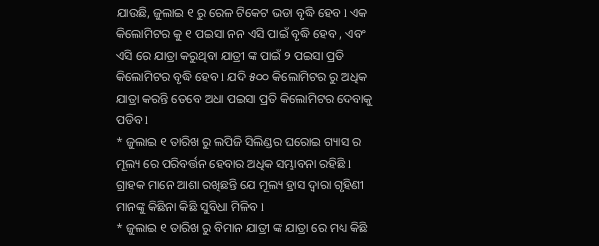ଯାଉଛି, ଜୁଲାଇ ୧ ରୁ ରେଳ ଟିକେଟ ଭଡା ବୃଦ୍ଧି ହେବ l ଏକ କିଲୋମିଟର କୁ ୧ ପଇସା ନନ ଏସି ପାଇଁ ବୃଦ୍ଧି ହେବ , ଏବଂ ଏସି ରେ ଯାତ୍ରା କରୁଥିବା ଯାତ୍ରୀ ଙ୍କ ପାଇଁ ୨ ପଇସା ପ୍ରତି କିଲୋମିଟର ବୃଦ୍ଧି ହେବ l ଯଦି ୫୦୦ କିଲୋମିଟର ରୁ ଅଧିକ ଯାତ୍ରା କରନ୍ତି ତେବେ ଅଧା ପଇସା ପ୍ରତି କିଲୋମିଟର ଦେବାକୁ ପଡିବ l
* ଜୁଲାଇ ୧ ତାରିଖ ରୁ ଲପିଜି ସିଲିଣ୍ଡର ଘରୋଇ ଗ୍ୟାସ ର ମୂଲ୍ୟ ରେ ପରିବର୍ତ୍ତନ ହେବାର ଅଧିକ ସମ୍ଭାବନା ରହିଛି l ଗ୍ରାହକ ମାନେ ଆଶା ରଖିଛନ୍ତି ଯେ ମୂଲ୍ୟ ହ୍ରାସ ଦ୍ୱାରା ଗୃହିଣୀ ମାନଙ୍କୁ କିଛିନା କିଛି ସୁବିଧା ମିଳିବ l
* ଜୁଲାଇ ୧ ତାରିଖ ରୁ ବିମାନ ଯାତ୍ରୀ ଙ୍କ ଯାତ୍ରା ରେ ମଧ୍ୟ କିଛି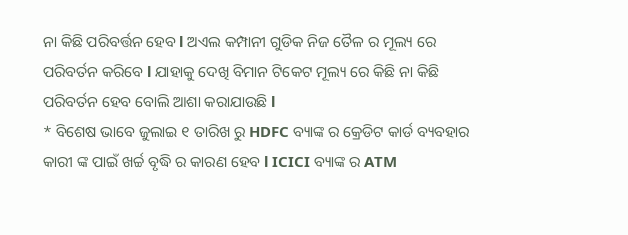ନା କିଛି ପରିବର୍ତ୍ତନ ହେବ l ଅଏଲ କମ୍ପାନୀ ଗୁଡିକ ନିଜ ତୈଳ ର ମୂଲ୍ୟ ରେ ପରିବର୍ତନ କରିବେ l ଯାହାକୁ ଦେଖି ବିମାନ ଟିକେଟ ମୂଲ୍ୟ ରେ କିଛି ନା କିଛି ପରିବର୍ତନ ହେବ ବୋଲି ଆଶା କରାଯାଉଛି l
* ବିଶେଷ ଭାବେ ଜୁଲାଇ ୧ ତାରିଖ ରୁ HDFC ବ୍ୟାଙ୍କ ର କ୍ରେଡିଟ କାର୍ଡ ବ୍ୟବହାର କାରୀ ଙ୍କ ପାଇଁ ଖର୍ଚ୍ଚ ବୃଦ୍ଧି ର କାରଣ ହେବ l ICICI ବ୍ୟାଙ୍କ ର ATM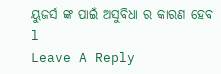ୟୁଜର୍ସ ଙ୍କ ପାଇଁ ଅସୁବିଧା ର କାରଣ ହେବ l
Leave A Reply